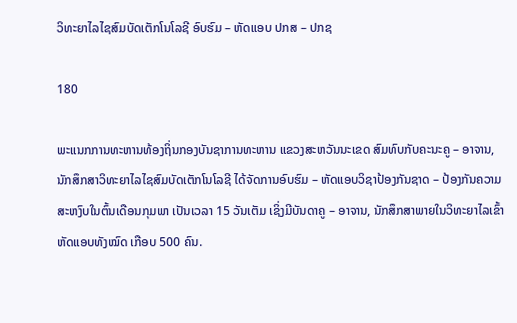ວິທະຍາໄລໄຊສົມບັດເຕັກໂນໂລຊີ ອົບຮົມ – ຫັດແອບ ປກສ – ປກຊ

180

ພະແນກການທະຫານທ້ອງຖິ່ນກອງບັນຊາການທະຫານ ແຂວງສະຫວັນນະເຂດ ສົມທົບກັບຄະນະຄູ – ອາຈານ, ນັກສຶກສາວິທະຍາໄລໄຊສົມບັດເຕັກໂນໂລຊີ ໄດ້ຈັດການອົບຮົມ – ຫັດແອບວິຊາປ້ອງກັນຊາດ – ປ້ອງກັນຄວາມສະຫງົບໃນຕົ້ນເດືອນກຸມພາ ເປັນເວລາ 15 ວັນເຕັມ ເຊິ່ງມີບັນດາຄູ – ອາຈານ, ນັກສຶກສາພາຍໃນວິທະຍາໄລເຂົ້າຫັດແອບທັງໝົດ ເກືອບ 500 ຄົນ.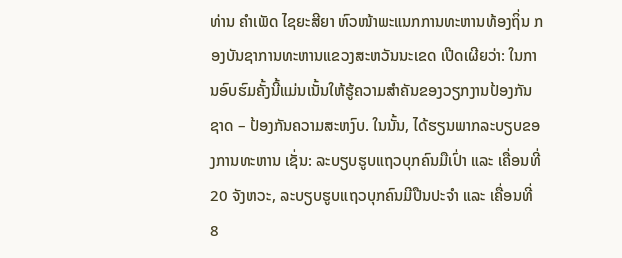ທ່ານ ຄໍາເພັດ ໄຊຍະສີຍາ ຫົວໜ້າພະແນກການທະຫານທ້ອງຖິ່ນ ກອງບັນຊາການທະຫານແຂວງສະຫວັນນະເຂດ ເປີດເຜີຍວ່າ: ໃນການອົບຮົມຄັ້ງນີ້ແມ່ນເນັ້ນໃຫ້ຮູ້ຄວາມສໍາຄັນຂອງວຽກງານປ້ອງກັນຊາດ – ປ້ອງກັນຄວາມສະຫງົບ. ໃນນັ້ນ, ໄດ້ຮຽນພາກລະບຽບຂອງການທະຫານ ເຊັ່ນ: ລະບຽບຮູບແຖວບຸກຄົນມືເປົ່າ ແລະ ເຄື່ອນທີ່ 20 ຈັງຫວະ, ລະບຽບຮູບແຖວບຸກຄົນມີປືນປະຈໍາ ແລະ ເຄື່ອນທີ່ 8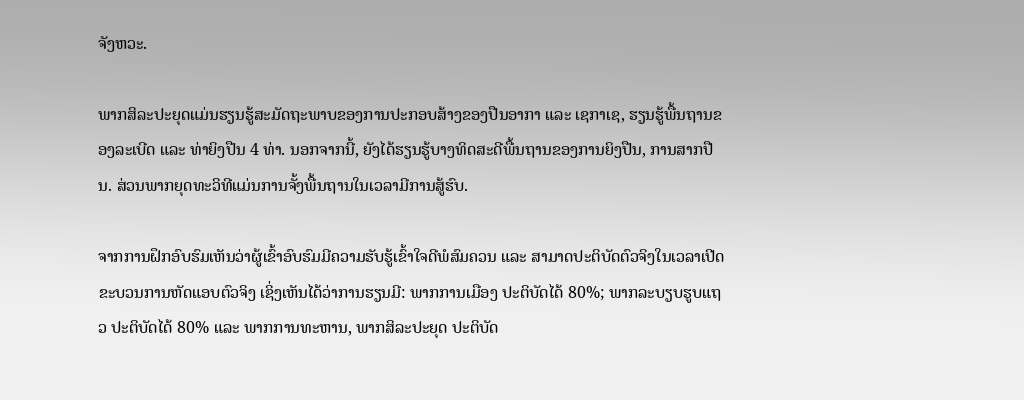ຈັງຫວະ.

ພາກສິລະປະຍຸດແມ່ນຮຽນຮູ້ສະມັດຖະພາບຂອງການປະກອບສ້າງຂອງປືນອາກາ ແລະ ເຊກາເຊ, ຮຽນຮູ້ພື້ນຖານຂອງລະເບີດ ແລະ ທ່າຍິງປືນ 4 ທ່າ. ນອກຈາກນີ້, ຍັງໄດ້ຮຽນຮູ້ບາງທິດສະດີພື້ນຖານຂອງການຍິງປືນ, ການສາກປືນ. ສ່ວນພາກຍຸດທະວິທີແມ່ນການຈັ້ງພື້ນຖານໃນເວລາມີການສູ້ຮົບ.

ຈາກການຝຶກອົບຮົມເຫັນວ່າຜູ້ເຂົ້າອົບຮົມມີຄວາມຮັບຮູ້ເຂົ້າໃຈດີພໍສົມຄວນ ແລະ ສາມາດປະຕິບັດຕົວຈິງໃນເວລາເປີດຂະບວນການຫັດແອບຕົວຈິງ ເຊິ່ງເຫັນໄດ້ວ່າການຮຽນມີ: ພາກການເມືອງ ປະຕິບັດໄດ້ 80%; ພາກລະບຽບຮູບແຖວ ປະຕິບັດໄດ້ 80% ແລະ ພາກການທະຫານ, ພາກສິລະປະຍຸດ ປະຕິບັດ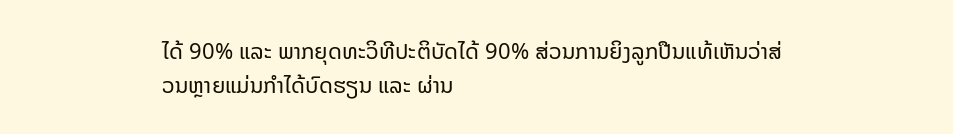ໄດ້ 90% ແລະ ພາກຍຸດທະວິທີປະຕິບັດໄດ້ 90% ສ່ວນການຍິງລູກປືນແທ້ເຫັນວ່າສ່ວນຫຼາຍແມ່ນກໍາໄດ້ບົດຮຽນ ແລະ ຜ່ານ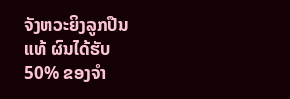ຈັງຫວະຍິງລູກປືນແທ້ ຜົນໄດ້ຮັບ 50% ຂອງຈໍາ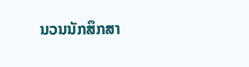ນວນນັກສຶກສາ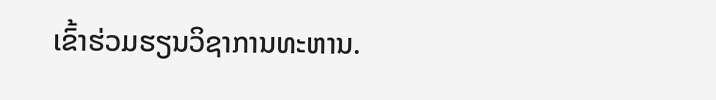ເຂົ້າຮ່ວມຮຽນວິຊາການທະຫານ.